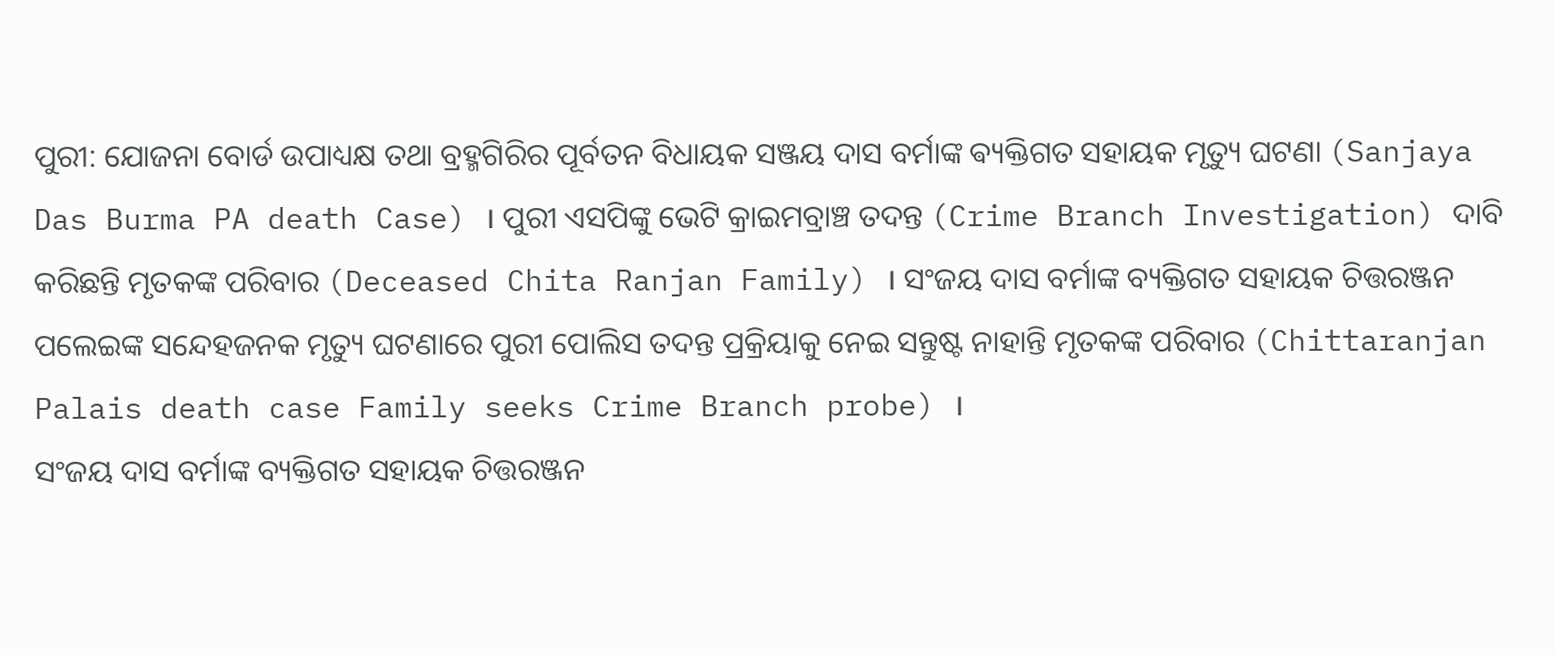ପୁରୀ: ଯୋଜନା ବୋର୍ଡ ଉପାଧ୍ୟକ୍ଷ ତଥା ବ୍ରହ୍ମଗିରିର ପୂର୍ବତନ ବିଧାୟକ ସଞ୍ଜୟ ଦାସ ବର୍ମାଙ୍କ ଵ୍ୟକ୍ତିଗତ ସହାୟକ ମୃତ୍ୟୁ ଘଟଣା (Sanjaya Das Burma PA death Case) । ପୁରୀ ଏସପିଙ୍କୁ ଭେଟି କ୍ରାଇମବ୍ରାଞ୍ଚ ତଦନ୍ତ (Crime Branch Investigation) ଦାବି କରିଛନ୍ତି ମୃତକଙ୍କ ପରିବାର (Deceased Chita Ranjan Family) । ସଂଜୟ ଦାସ ବର୍ମାଙ୍କ ବ୍ୟକ୍ତିଗତ ସହାୟକ ଚିତ୍ତରଞ୍ଜନ ପଲେଇଙ୍କ ସନ୍ଦେହଜନକ ମୃତ୍ୟୁ ଘଟଣାରେ ପୁରୀ ପୋଲିସ ତଦନ୍ତ ପ୍ରକ୍ରିୟାକୁ ନେଇ ସନ୍ତୁଷ୍ଟ ନାହାନ୍ତି ମୃତକଙ୍କ ପରିବାର (Chittaranjan Palais death case Family seeks Crime Branch probe) ।
ସଂଜୟ ଦାସ ବର୍ମାଙ୍କ ବ୍ୟକ୍ତିଗତ ସହାୟକ ଚିତ୍ତରଞ୍ଜନ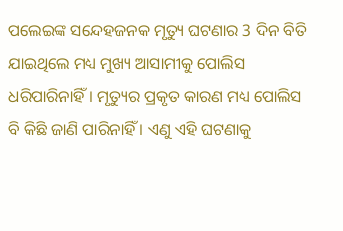ପଲେଇଙ୍କ ସନ୍ଦେହଜନକ ମୃତ୍ୟୁ ଘଟଣାର 3 ଦିନ ବିତି ଯାଇଥିଲେ ମଧ୍ୟ ମୁଖ୍ୟ ଆସାମୀକୁ ପୋଲିସ ଧରିପାରିନାହିଁ। ମୃତ୍ୟୁର ପ୍ରକୃତ କାରଣ ମଧ୍ୟ ପୋଲିସ ବି କିଛି ଜାଣି ପାରିନାହିଁ । ଏଣୁ ଏହି ଘଟଣାକୁ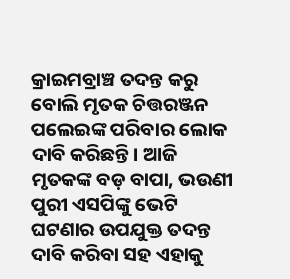କ୍ରାଇମବ୍ରାଞ୍ଚ ତଦନ୍ତ କରୁ ବୋଲି ମୃତକ ଚିତ୍ତରଞ୍ଜନ ପଲେଇଙ୍କ ପରିବାର ଲୋକ ଦାବି କରିଛନ୍ତି। ଆଜି ମୃତକଙ୍କ ବଡ଼ ବାପା, ଭଉଣୀ ପୁରୀ ଏସପିଙ୍କୁ ଭେଟି ଘଟଣାର ଉପଯୁକ୍ତ ତଦନ୍ତ ଦାବି କରିବା ସହ ଏହାକୁ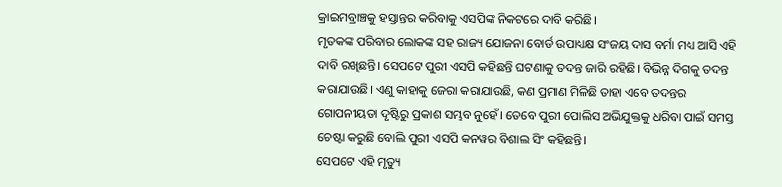କ୍ରାଇମବ୍ରାଞ୍ଚକୁ ହସ୍ତାନ୍ତର କରିବାକୁ ଏସପିଙ୍କ ନିକଟରେ ଦାବି କରିଛି।
ମୃତକଙ୍କ ପରିବାର ଲୋକଙ୍କ ସହ ରାଜ୍ୟ ଯୋଜନା ବୋର୍ଡ ଉପାଧ୍ୟକ୍ଷ ସଂଜୟ ଦାସ ବର୍ମା ମଧ୍ୟ ଆସି ଏହି ଦାବି ରଖିଛନ୍ତି। ସେପଟେ ପୁରୀ ଏସପି କହିଛନ୍ତି ଘଟଣାକୁ ତଦନ୍ତ ଜାରି ରହିଛି। ବିଭିନ୍ନ ଦିଗକୁ ତଦନ୍ତ କରାଯାଉଛି। ଏଣୁ କାହାକୁ ଜେରା କରାଯାଉଛି, କଣ ପ୍ରମାଣ ମିଳିଛି ତାହା ଏବେ ତଦନ୍ତର ଗୋପନୀୟତା ଦୃଷ୍ଟିରୁ ପ୍ରକାଶ ସମ୍ଭବ ନୁହେଁ। ତେବେ ପୁରୀ ପୋଲିସ ଅଭିଯୁକ୍ତକୁ ଧରିବା ପାଇଁ ସମସ୍ତ ଚେଷ୍ଟା କରୁଛି ବୋଲି ପୁରୀ ଏସପି କନୱର ବିଶାଲ ସିଂ କହିଛନ୍ତି।
ସେପଟେ ଏହି ମୃତ୍ୟୁ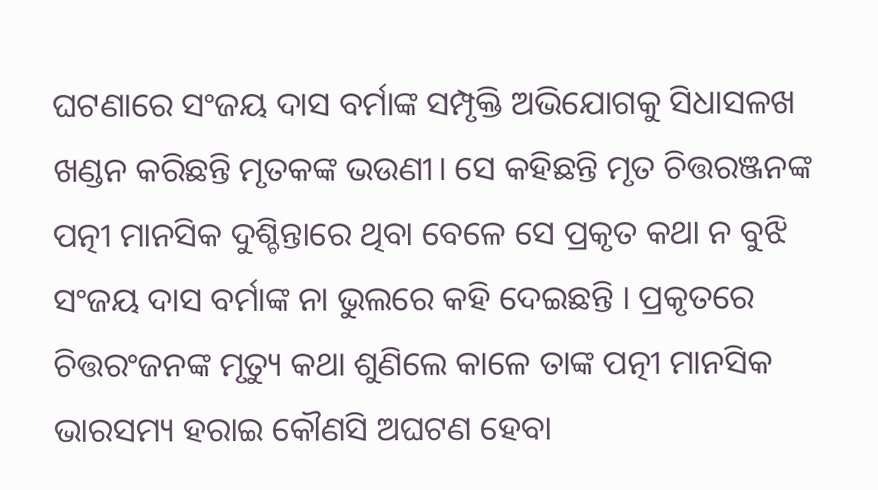ଘଟଣାରେ ସଂଜୟ ଦାସ ବର୍ମାଙ୍କ ସମ୍ପୃକ୍ତି ଅଭିଯୋଗକୁ ସିଧାସଳଖ ଖଣ୍ଡନ କରିଛନ୍ତି ମୃତକଙ୍କ ଭଉଣୀ। ସେ କହିଛନ୍ତି ମୃତ ଚିତ୍ତରଞ୍ଜନଙ୍କ ପତ୍ନୀ ମାନସିକ ଦୁଶ୍ଚିନ୍ତାରେ ଥିବା ବେଳେ ସେ ପ୍ରକୃତ କଥା ନ ବୁଝି ସଂଜୟ ଦାସ ବର୍ମାଙ୍କ ନା ଭୁଲରେ କହି ଦେଇଛନ୍ତି । ପ୍ରକୃତରେ ଚିତ୍ତରଂଜନଙ୍କ ମୃତ୍ୟୁ କଥା ଶୁଣିଲେ କାଳେ ତାଙ୍କ ପତ୍ନୀ ମାନସିକ ଭାରସମ୍ୟ ହରାଇ କୌଣସି ଅଘଟଣ ହେବା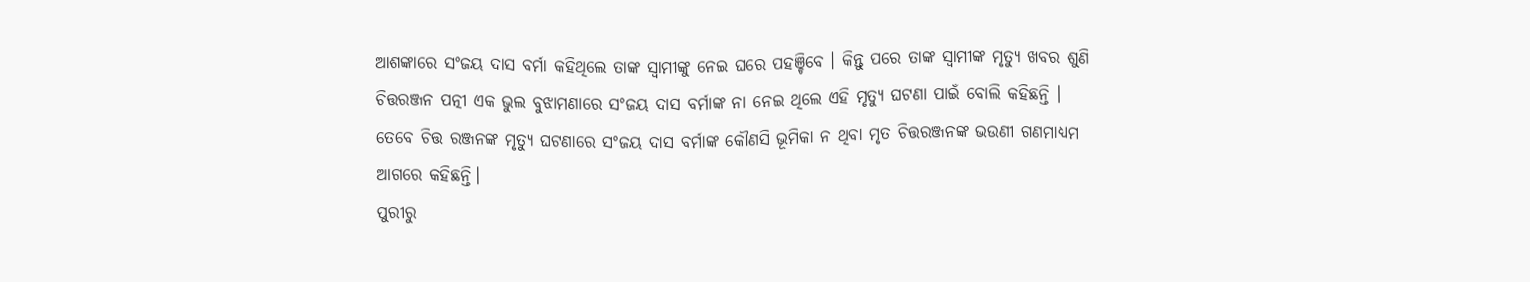ଆଶଙ୍କାରେ ସଂଜୟ ଦାସ ବର୍ମା କହିଥିଲେ ତାଙ୍କ ସ୍ବାମୀଙ୍କୁ ନେଇ ଘରେ ପହଞ୍ଚିବେ । କିନ୍ତୁ ପରେ ତାଙ୍କ ସ୍ବାମୀଙ୍କ ମୃତ୍ୟୁ ଖବର ଶୁଣି ଚିତ୍ତରଞ୍ଜନ ପତ୍ନୀ ଏକ ଭୁଲ ବୁଝାମଣାରେ ସଂଜୟ ଦାସ ବର୍ମାଙ୍କ ନା ନେଇ ଥିଲେ ଏହି ମୃତ୍ୟୁ ଘଟଣା ପାଇଁ ବୋଲି କହିଛନ୍ତି ।
ତେବେ ଚିତ୍ତ ରଞ୍ଜନଙ୍କ ମୃତ୍ୟୁ ଘଟଣାରେ ସଂଜୟ ଦାସ ବର୍ମାଙ୍କ କୌଣସି ଭୂମିକା ନ ଥିବା ମୃତ ଚିତ୍ତରଞ୍ଜନଙ୍କ ଭଉଣୀ ଗଣମାଧ୍ୟମ ଆଗରେ କହିଛନ୍ତି।
ପୁରୀରୁ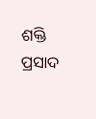ଶକ୍ତି ପ୍ରସାଦ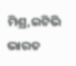ମିଶ୍ର,ଇଟିଭି ଭାରତ